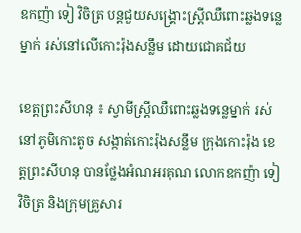ឧកញ៉ា ទៀ វិចិត្រ បន្តជួយសង្គ្រោះស្ត្រីឈឺពោះឆ្លងទន្លេម្នាក់ រស់នៅលើកោះរ៉ុងសន្លឹម ដោយជោគជ័យ

ខេត្តព្រះសីហនុ ៖ ស្វាមីស្ត្រីឈឺពោះឆ្លងទន្លេម្នាក់ រស់នៅភូមិកោះតូច សង្កាត់កោះរ៉ុងសន្លឹម ក្រុងកោះរ៉ុង ខេត្តព្រះសីហនុ បានថ្លែងអំណអរគុណ លោកឧកញ៉ា ទៀ វិចិត្រ និងក្រុមគ្រួសារ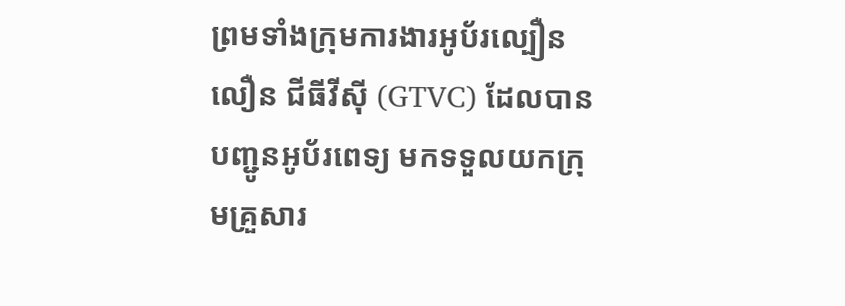ព្រមទាំងក្រុមការងារអូប័រល្បឿនលឿន ជីធីវីស៊ី (GTVC) ដែលបានបញ្ជូនអូប័រពេទ្យ មកទទួលយកក្រុមគ្រួសារ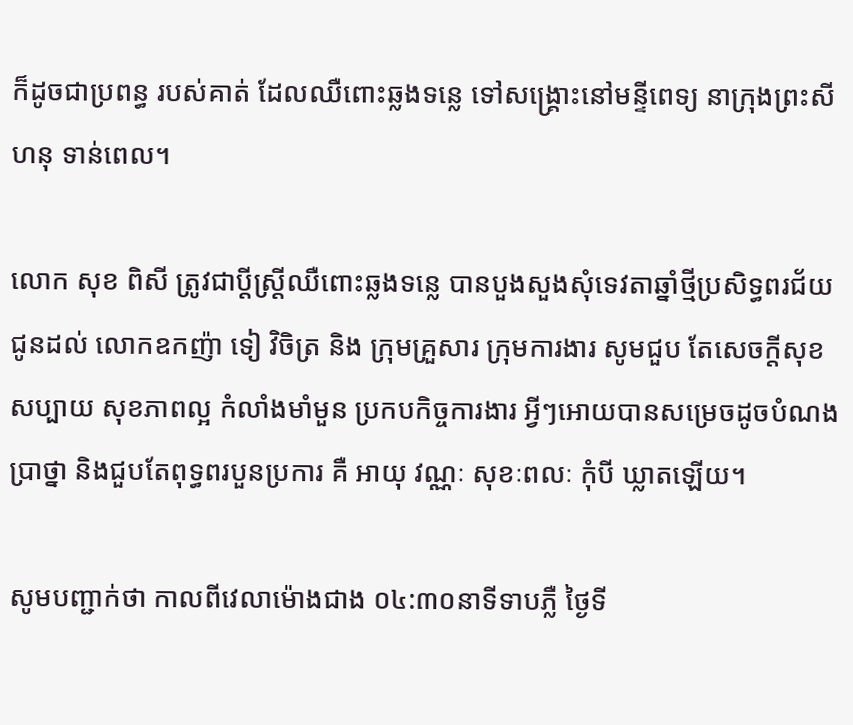ក៏ដូចជាប្រពន្ធ របស់គាត់ ដែលឈឺពោះឆ្លងទន្លេ ទៅសង្គ្រោះនៅមន្ទីពេទ្យ នាក្រុងព្រះសីហនុ ទាន់ពេល។

លោក សុខ ពិសី ត្រូវជាប្តីស្ត្រីឈឺពោះឆ្លងទន្លេ បានបួងសួងសុំទេវតាឆ្នាំថ្មីប្រសិទ្ធពរជ័យជូនដល់ លោកឧកញ៉ា ទៀ វិចិត្រ និង ក្រុមគ្រួសារ ក្រុមការងារ សូមជួប តែសេចក្តីសុខសប្បាយ សុខភាពល្អ កំលាំងមាំមួន ប្រកបកិច្ចការងារ អ្វីៗអោយបានសម្រេចដូចបំណងប្រាថ្នា និងជួបតែពុទ្ធពរបួនប្រការ គឺ អាយុ វណ្ណៈ សុខៈពលៈ កុំបី ឃ្លាតឡើយ។

សូមបញ្ជាក់ថា កាលពីវេលាម៉ោងជាង ០៤:៣០នាទីទាបភ្លឺ ថ្ងៃទី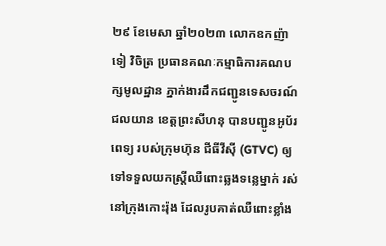២៩ ខែមេសា ឆ្នាំ២០២៣ លោកឧកញ៉ា ទៀ វិចិត្រ ប្រធានគណៈកម្មាធិការគណបក្សមូលដ្ឋាន ភ្នាក់ងារដឹកជញ្ជូនទេសចរណ៍ជលយាន ខេត្តព្រះសីហនុ បានបញ្ជូនអូប័រពេទ្យ របស់ក្រុមហ៊ុន ជីធីវីស៊ី (GTVC) ឲ្យទៅទទួលយកស្ត្រីឈឺពោះឆ្លងទន្លេម្នាក់ រស់នៅក្រុងកោះរ៉ុង ដែលរូបគាត់ឈឺពោះខ្លាំង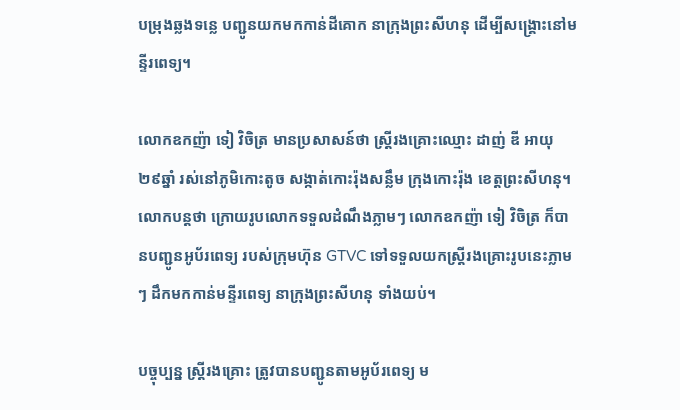បម្រុងឆ្លងទន្លេ បញ្ជូនយកមកកាន់ដីគោក នាក្រុងព្រះសីហនុ ដើម្បីសង្គ្រោះនៅមន្ទីរពេទ្យ។

លោកឧកញ៉ា ទៀ វិចិត្រ មានប្រសាសន៍ថា ស្ត្រីរងគ្រោះឈ្មោះ ដាញ់ ឌី អាយុ ២៩ឆ្នាំ រស់នៅភូមិកោះតូច សង្កាត់កោះរ៉ុងសន្លឹម ក្រុងកោះរ៉ុង ខេត្តព្រះសីហនុ។ លោកបន្តថា ក្រោយរូបលោកទទួលដំណឹងភ្លាមៗ លោកឧកញ៉ា ទៀ វិចិត្រ ក៏បានបញ្ជូនអូប័រពេទ្យ របស់ក្រុមហ៊ុន GTVC ទៅទទួលយកស្ត្រីរងគ្រោះរូបនេះភ្លាមៗ ដឹកមកកាន់មន្ទីរពេទ្យ នាក្រុងព្រះសីហនុ ទាំងយប់។

បច្ចុប្បន្ន ស្ត្រីរងគ្រោះ ត្រូវបានបញ្ជូនតាមអូប័រពេទ្យ ម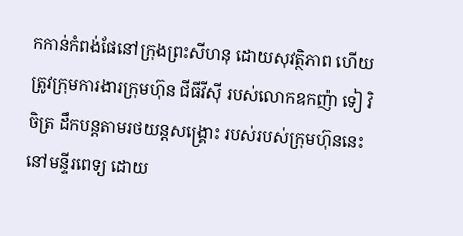កកាន់កំពង់ផែនៅក្រុងព្រះសីហនុ ដោយសុវត្ថិភាព ហើយត្រូវក្រុមការងារក្រុមហ៊ុន ជីធីវីស៊ី របស់លោកឧកញ៉ា ទៀ វិចិត្រ ដឹកបន្តតាមរថយន្តសង្គ្រោះ របស់របស់ក្រុមហ៊ុននេះ នៅមន្ទីរពេទ្យ ដោយ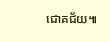ជោគជ័យ៕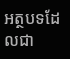អត្ថបទដែលជា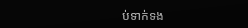ប់ទាក់ទង